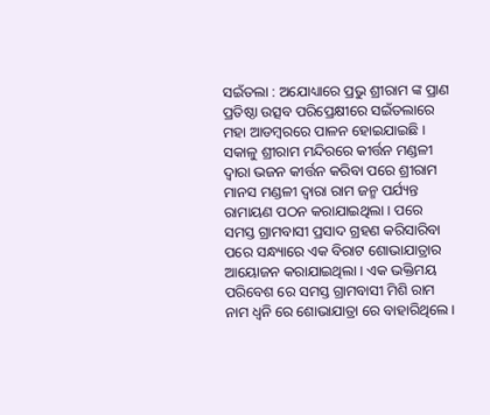ସଇଁତଲା : ଅଯୋଧ୍ୟାରେ ପ୍ରଭୁ ଶ୍ରୀରାମ ଙ୍କ ପ୍ରାଣ ପ୍ରତିଷ୍ଠା ଉତ୍ସବ ପରିପ୍ରେକ୍ଷୀରେ ସଇଁତଲାରେ ମହା ଆଡମ୍ବରରେ ପାଳନ ହୋଇଯାଇଛି । ସକାଳୁ ଶ୍ରୀରାମ ମନ୍ଦିରରେ କୀର୍ତ୍ତନ ମଣ୍ଡଳୀ ଦ୍ୱାରା ଭଜନ କୀର୍ତ୍ତନ କରିବା ପରେ ଶ୍ରୀରାମ ମାନସ ମଣ୍ଡଳୀ ଦ୍ୱାରା ରାମ ଜନ୍ମ ପର୍ଯ୍ୟନ୍ତ ରାମାୟଣ ପଠନ କରାଯାଇଥିଲା । ପରେ ସମସ୍ତ ଗ୍ରାମବାସୀ ପ୍ରସାଦ ଗ୍ରହଣ କରିସାରିବା ପରେ ସନ୍ଧ୍ୟାରେ ଏକ ବିରାଟ ଶୋଭାଯାତ୍ରାର ଆୟୋଜନ କରାଯାଇଥିଲା । ଏକ ଭକ୍ତିମୟ ପରିବେଶ ରେ ସମସ୍ତ ଗ୍ରାମବାସୀ ମିଶି ରାମ ନାମ ଧ୍ୱନି ରେ ଶୋଭାଯାତ୍ରା ରେ ବାହାରିଥିଲେ ।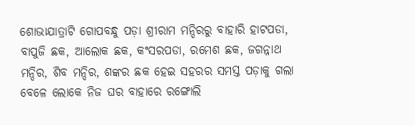ଶୋଭାଯାତ୍ରାଟି ଗୋପବନ୍ଧୁ ପଡ଼ା ଶ୍ରୀରାମ ମନ୍ଦିରରୁ ବାହାରି ହାଟପଡା, ବାପୁଜି ଛକ, ଆଲୋକ ଛକ, କଂସରପଡା, ରମେଶ ଛକ, ଜଗନ୍ନାଥ ମନ୍ଦିର, ଶିବ ମନ୍ଦିର, ଶଙ୍କର ଛକ ହେଇ ସହରର ସମସ୍ତ ପଡ଼ାକୁ ଗଲା ବେଳେ ଲୋକେ ନିଜ ଘର ବାହାରେ ରଙ୍ଗୋଲି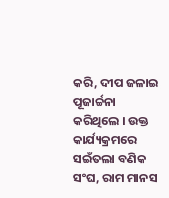କରି, ଦୀପ ଜଳାଇ ପୂଜାର୍ଚ୍ଚନା କରିଥିଲେ । ଉକ୍ତ କାର୍ଯ୍ୟକ୍ରମରେ ସଇଁତଲା ବଣିକ ସଂଘ, ରାମ ମାନସ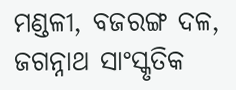ମଣ୍ଡଳୀ, ବଜରଙ୍ଗ ଦଳ, ଜଗନ୍ନାଥ ସାଂସ୍କୃତିକ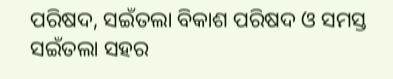ପରିଷଦ, ସଇଁତଲା ବିକାଶ ପରିଷଦ ଓ ସମସ୍ତ ସଇଁତଲା ସହର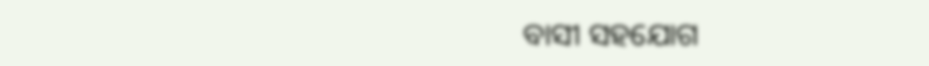ବାସୀ ସହଯୋଗ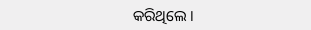କରିଥିଲେ ।